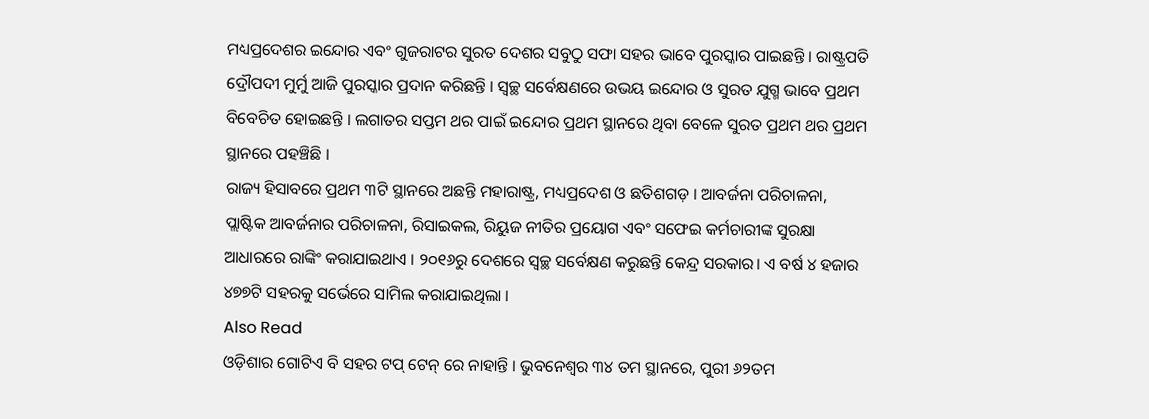ମଧ୍ୟପ୍ରଦେଶର ଇନ୍ଦୋର ଏବଂ ଗୁଜରାଟର ସୁରତ ଦେଶର ସବୁଠୁ ସଫା ସହର ଭାବେ ପୁରସ୍କାର ପାଇଛନ୍ତି । ରାଷ୍ଟ୍ରପତି ଦ୍ରୌପଦୀ ମୁର୍ମୁ ଆଜି ପୁରସ୍କାର ପ୍ରଦାନ କରିଛନ୍ତି । ସ୍ୱଚ୍ଛ ସର୍ବେକ୍ଷଣରେ ଉଭୟ ଇନ୍ଦୋର ଓ ସୁରତ ଯୁଗ୍ମ ଭାବେ ପ୍ରଥମ ବିବେଚିତ ହୋଇଛନ୍ତି । ଲଗାତର ସପ୍ତମ ଥର ପାଇଁ ଇନ୍ଦୋର ପ୍ରଥମ ସ୍ଥାନରେ ଥିବା ବେଳେ ସୁରତ ପ୍ରଥମ ଥର ପ୍ରଥମ ସ୍ଥାନରେ ପହଞ୍ଚିଛି ।
ରାଜ୍ୟ ହିସାବରେ ପ୍ରଥମ ୩ଟି ସ୍ଥାନରେ ଅଛନ୍ତି ମହାରାଷ୍ଟ୍ର, ମଧ୍ୟପ୍ରଦେଶ ଓ ଛତିଶଗଡ଼ । ଆବର୍ଜନା ପରିଚାଳନା, ପ୍ଲାଷ୍ଟିକ ଆବର୍ଜନାର ପରିଚାଳନା, ରିସାଇକଲ, ରିୟୁଜ ନୀତିର ପ୍ରୟୋଗ ଏବଂ ସଫେଇ କର୍ମଚାରୀଙ୍କ ସୁରକ୍ଷା ଆଧାରରେ ରାଙ୍କିଂ କରାଯାଇଥାଏ । ୨୦୧୬ରୁ ଦେଶରେ ସ୍ୱଚ୍ଛ ସର୍ବେକ୍ଷଣ କରୁଛନ୍ତି କେନ୍ଦ୍ର ସରକାର। ଏ ବର୍ଷ ୪ ହଜାର ୪୭୭ଟି ସହରକୁ ସର୍ଭେରେ ସାମିଲ କରାଯାଇଥିଲା ।
Also Read
ଓଡ଼ିଶାର ଗୋଟିଏ ବି ସହର ଟପ୍ ଟେନ୍ ରେ ନାହାନ୍ତି । ଭୁବନେଶ୍ୱର ୩୪ ତମ ସ୍ଥାନରେ, ପୁରୀ ୬୨ତମ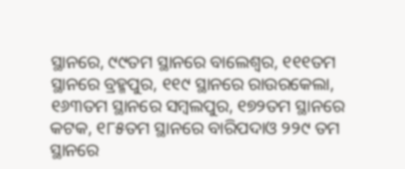ସ୍ଥାନରେ, ୯୯ତମ ସ୍ଥାନରେ ବାଲେଶ୍ୱର, ୧୧୧ତମ ସ୍ଥାନରେ ବ୍ରହ୍ମପୁର, ୧୧୯ ସ୍ଥାନରେ ରାଉରକେଲା, ୧୬୩ତମ ସ୍ଥାନରେ ସମ୍ବଲପୁର, ୧୭୨ତମ ସ୍ଥାନରେ କଟକ, ୧୮୫ତମ ସ୍ଥାନରେ ବାରିପଦାଓ ୨୨୯ ତମ ସ୍ଥାନରେ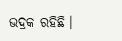ଭଦ୍ରକ ରହିଛି ।